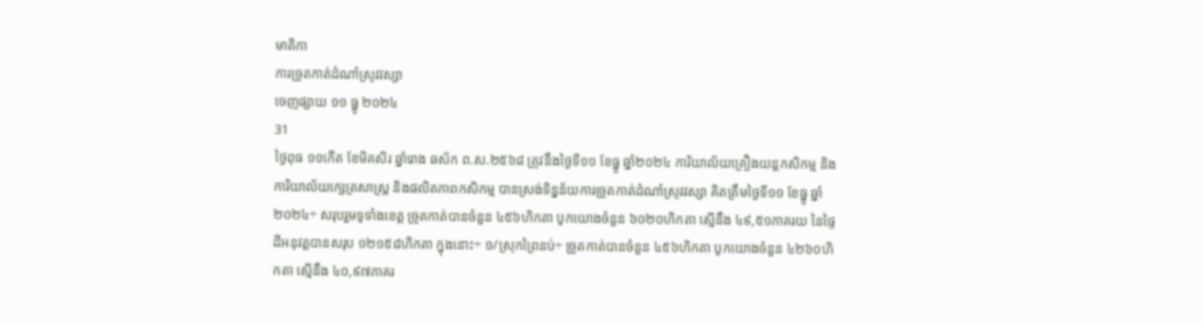មាតិកា
ការច្រូតកាត់ដំណាំស្រូវវស្សា
ចេញផ្សាយ ១១ ធ្នូ ២០២៤
31
ថ្ងៃពុធ ១១កើត ខែមិគសិរ ឆ្នាំរោង ឆស័ក ព.ស.២៥៦៨ ត្រូវនឹងថ្ងៃទី១១ ខែធ្នូ ឆ្នាំ២០២៤ ការិយាល័យគ្រឿងយន្តកសិកម្ម និងការិយាល័យក្សេត្រសាស្ត្រ និងផលិតភាពកសិកម្ម បានស្រង់ទិន្នន័យការច្រូតកាត់ដំណាំស្រូវវស្សា គិតត្រឹមថ្ងៃទី១១ ខែធ្នូ ឆ្នាំ២០២៤÷ សរុបរួមទូទាំងខេត្ត ច្រូតកាត់បានចំនួន ៤៥៦ហិកតា បូកយោងចំនួន ៦០២០ហិកតា ស្មើនឹង ៤៩,៥១ភាគរយ នៃផ្ទៃដីអនុវត្តបានសរុប ១២១៥៨ហិកតា ក្នុងនោះ÷ ១/ស្រុកព្រៃនប់÷ ច្រូតកាត់បានចំនួន ៤៥៦ហិកតា បូកយោងចំនួន ៤២៦០ហិកតា ស្មើនឹង ៤០,៩៧ភាគរ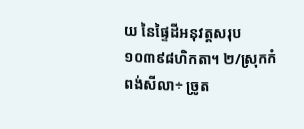យ នៃផ្ទៃដីអនុវត្តសរុប ១០៣៩៨ហិកតា។ ២/ស្រុកកំពង់សីលា÷ ច្រូត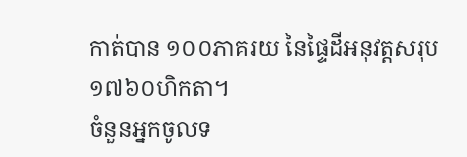កាត់បាន ១០០ភាគរយ នៃផ្ទៃដីអនុវត្តសរុប ១៧៦០ហិកតា។
ចំនួនអ្នកចូលទ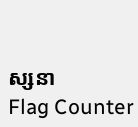ស្សនា
Flag Counter